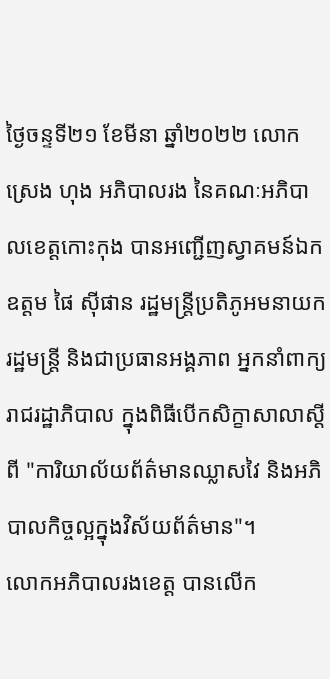ថ្ងៃចន្ទទី២១ ខែមីនា ឆ្នាំ២០២២ លោក ស្រេង ហុង អភិបាលរង នៃគណៈអភិបាលខេត្តកោះកុង បានអញ្ជើញស្វាគមន៍ឯកឧត្តម ផៃ ស៊ីផាន រដ្ឋមន្ត្រីប្រតិភូអមនាយករដ្ឋមន្ត្រី និងជាប្រធានអង្គភាព អ្នកនាំពាក្យ រាជរដ្ឋាភិបាល ក្នុងពិធីបើកសិក្ខាសាលាស្តីពី "ការិយាល័យព័ត៌មានឈ្លាសវៃ និងអភិបាលកិច្ចល្អក្នុងវិស័យព័ត៌មាន"។
លោកអភិបាលរងខេត្ត បានលើក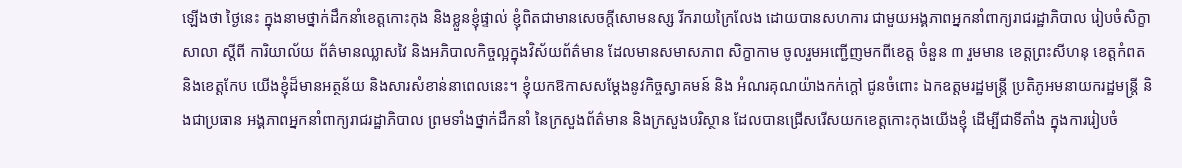ឡើងថា ថ្ងៃនេះ ក្នុងនាមថ្នាក់ដឹកនាំខេត្តកោះកុង និងខ្លួនខ្ញុំផ្ទាល់ ខ្ញុំពិតជាមានសេចក្តីសោមនស្ស រីករាយក្រៃលែង ដោយបានសហការ ជាមួយអង្គភាពអ្នកនាំពាក្យរាជរដ្ឋាភិបាល រៀបចំសិក្ខាសាលា ស្តីពី ការិយាល័យ ព័ត៌មានឈ្លាសវៃ និងអភិបាលកិច្ចល្អក្នុងវិស័យព័ត៌មាន ដែលមានសមាសភាព សិក្ខាកាម ចូលរួមអញ្ជើញមកពីខេត្ត ចំនួន ៣ រួមមាន ខេត្តព្រះសីហនុ ខេត្តកំពត និងខេត្តកែប យើងខ្ញុំដ៏មានអត្ថន័យ និងសារសំខាន់នាពេលនេះ។ ខ្ញុំយកឱកាសសម្ដែងនូវកិច្ចស្វាគមន៍ និង អំណរគុណយ៉ាងកក់ក្តៅ ជូនចំពោះ ឯកឧត្តមរដ្ឋមន្ត្រី ប្រតិភូអមនាយករដ្ឋមន្ត្រី និងជាប្រធាន អង្គភាពអ្នកនាំពាក្យរាជរដ្ឋាភិបាល ព្រមទាំងថ្នាក់ដឹកនាំ នៃក្រសួងព័ត៌មាន និងក្រសួងបរិស្ថាន ដែលបានជ្រើសរើសយកខេត្តកោះកុងយើងខ្ញុំ ដើម្បីជាទីតាំង ក្នុងការរៀបចំ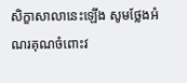សិក្ខាសាលានេះឡើង សូមថ្លែងអំណរគុណចំពោះវ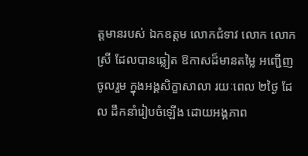ត្តមានរបស់ ឯកឧត្តម លោកជំទាវ លោក លោកស្រី ដែលបានឆ្លៀត ឱកាសដ៏មានតម្លៃ អញ្ជើញចូលរួម ក្នុងអង្គសិក្ខាសាលា រយៈពេល ២ថ្ងៃ ដែល ដឹកនាំរៀបចំឡើង ដោយអង្គភាព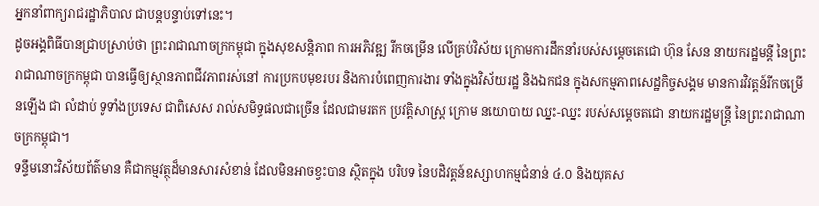អ្នកនាំពាក្យរាជរដ្ឋាភិបាល ជាបន្តបន្ទាប់ទៅនេះ។
ដូចអង្គពិធីបានជ្រាបស្រាប់ថា ព្រះរាជាណាចក្រកម្ពុជា ក្នុងសុខសន្តិភាព ការអភិវឌ្ឍ រីកចម្រើន លើគ្រប់វិស័យ ក្រោមការដឹកនាំរបស់សម្តេចតេជោ ហ៊ុន សែន នាយករដ្ឋមន្តី នៃព្រះរាជាណាចក្រកម្ពុជា បានធ្វើឲ្យស្ថានភាពជីវភាពរស់នៅ ការប្រកបមុខរបរ និងការបំពេញការងារ ទាំងក្នុងវិស័យរដ្ឋ និងឯកជន ក្នុងសកម្មភាពសេដ្ឋកិច្ចសង្គម មានការវិវត្តន៍រីកចម្រើនឡើង ជា លំដាប់ ទូទាំងប្រទេស ជាពិសេស រាល់សមិទ្ធផលជាច្រើន ដែលជាមរតក ប្រវត្តិសាស្ត្រ ក្រោម នយោបាយ ឈ្នះ-ឈ្នះ របស់សម្តេចតជោ នាយករដ្ឋមន្ត្រី នៃព្រះរាជាណាចក្រកម្ពុជា។
ទន្ទឹមនោះវិស័យព័ត៌មាន គឺជាកម្មវត្ថុដ៏មានសារសំខាន់ ដែលមិនអាចខ្វះបាន ស្ថិតក្នុង បរិបទ នៃបដិវត្តន៍ឧស្សាហកម្មជំនាន់ ៤.០ និងយុគស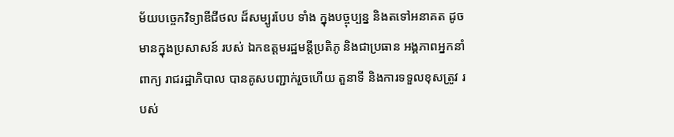ម័យបច្ចេកវិទ្យាឌីជីថល ដ៏សម្បូរបែប ទាំង ក្នុងបច្ចុប្បន្ន និងតទៅអនាគត ដូចមានក្នុងប្រសាសន៍ របស់ ឯកឧត្តមរដ្ឋមន្តីប្រតិភូ និងជាប្រធាន អង្គភាពអ្នកនាំពាក្យ រាជរដ្ឋាភិបាល បានគូសបញ្ជាក់រួចហើយ តួនាទី និងការទទួលខុសត្រូវ របស់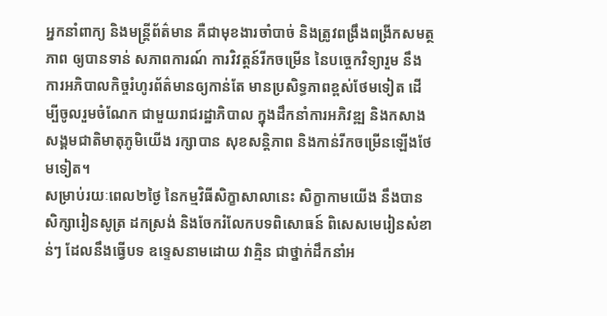អ្នកនាំពាក្យ និងមន្ត្រីព័ត៌មាន គឺជាមុខងារចាំបាច់ និងត្រូវពង្រឹងពង្រីកសមត្ថភាព ឲ្យបានទាន់ សភាពការណ៍ ការវិវត្តន៍រីកចម្រើន នៃបច្ចេកវិទ្យារួម នឹងការអភិបាលកិច្ចរំហូរព័ត៌មានឲ្យកាន់តែ មានប្រសិទ្ធភាពខ្ពស់ថែមទៀត ដើម្បីចូលរួមចំណែក ជាមួយរាជរដ្ឋាភិបាល ក្នុងដឹកនាំការអភិវឌ្ឍ និងកសាងសង្គមជាតិមាតុភូមិយើង រក្សាបាន សុខសន្តិភាព និងកាន់រីកចម្រើនឡើងថែមទៀត។
សម្រាប់រយៈពេល២ថ្ងៃ នៃកម្មវិធីសិក្ខាសាលានេះ សិក្ខាកាមយើង នឹងបានសិក្សារៀនសូត្រ ដកស្រង់ និងចែករំលែកបទពិសោធន៍ ពិសេសមេរៀនសំខាន់ៗ ដែលនឹងធ្វើបទ ឧទ្ទេសនាមដោយ វាគ្មិន ជាថ្នាក់ដឹកនាំអ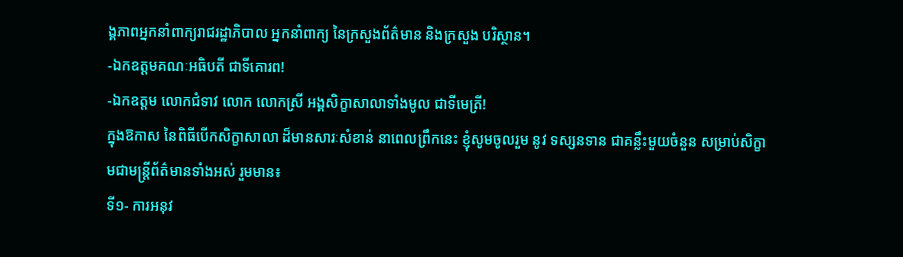ង្គភាពអ្នកនាំពាក្យរាជរដ្ឋាភិបាល អ្នកនាំពាក្យ នៃក្រសួងព័ត៌មាន និងក្រសួង បរិស្ថាន។
-ឯកឧត្តមគណៈអធិបតី ជាទីគោរព!
-ឯកឧត្តម លោកជំទាវ លោក លោកស្រី អង្គសិក្ខាសាលាទាំងមូល ជាទីមេត្រី!
ក្នុងឱកាស នៃពិធីបើកសិក្ខាសាលា ដ៏មានសារៈសំខាន់ នាពេលព្រឹកនេះ ខ្ញុំសូមចូលរួម នូវ ទស្សនទាន ជាគន្លឹះមួយចំនួន សម្រាប់សិក្ខាមជាមន្ត្រីព័ត៌មានទាំងអស់ រួមមាន៖
ទី១- ការអនុវ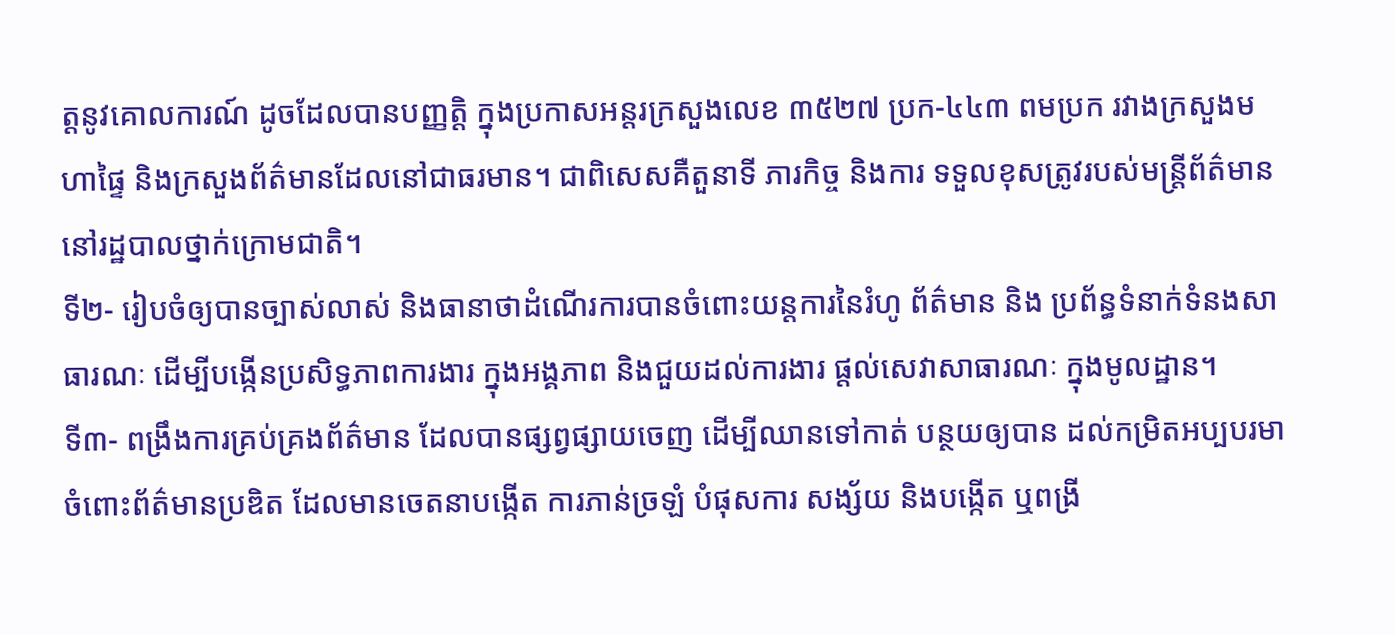ត្តនូវគោលការណ៍ ដូចដែលបានបញ្ញត្តិ ក្នុងប្រកាសអន្តរក្រសួងលេខ ៣៥២៧ ប្រក-៤៤៣ ពមប្រក រវាងក្រសួងមហាផ្ទៃ និងក្រសួងព័ត៌មានដែលនៅជាធរមាន។ ជាពិសេសគឺតួនាទី ភារកិច្ច និងការ ទទួលខុសត្រូវរបស់មន្ត្រីព័ត៌មាន នៅរដ្ឋបាលថ្នាក់ក្រោមជាតិ។
ទី២- រៀបចំឲ្យបានច្បាស់លាស់ និងធានាថាដំណើរការបានចំពោះយន្តការនៃរំហូ ព័ត៌មាន និង ប្រព័ន្ធទំនាក់ទំនងសាធារណៈ ដើម្បីបង្កើនប្រសិទ្ធភាពការងារ ក្នុងអង្គភាព និងជួយដល់ការងារ ផ្តល់សេវាសាធារណៈ ក្នុងមូលដ្ឋាន។
ទី៣- ពង្រឹងការគ្រប់គ្រងព័ត៌មាន ដែលបានផ្សព្វផ្សាយចេញ ដើម្បីឈានទៅកាត់ បន្ថយឲ្យបាន ដល់កម្រិតអប្បបរមា ចំពោះព័ត៌មានប្រឌិត ដែលមានចេតនាបង្កើត ការភាន់ច្រឡំ បំផុសការ សង្ស័យ និងបង្កើត ឬពង្រី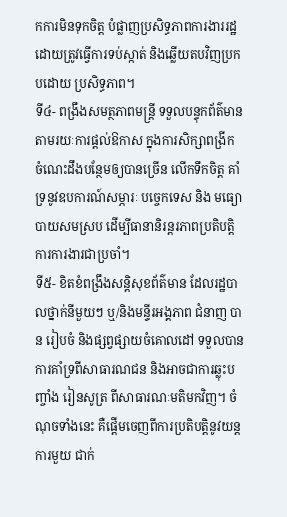កការមិនទុកចិត្ត បំផ្លាញប្រសិទ្ធភាពការងាររដ្ឋ ដោយត្រូវធ្វើការទប់ស្កាត់ និងឆ្លើយតបវិញប្រកបដោយ ប្រសិទ្ធភាព។
ទី៤- ពង្រឹងសមត្ថភាពមន្ត្រី ទទួលបន្ទុកព័ត៌មាន តាមរយៈការផ្តល់ឱកាស ក្នុងការសិក្សាពង្រីក ចំណេះដឹងបន្ថែមឲ្យបានច្រើន លើកទឹកចិត្ត គាំទ្រនូវឧបការណ៍សម្ភារៈ បច្ចេកទេស និង មធ្យោបាយសមស្រប ដើម្បីធានានិរន្តរភាពប្រតិបត្តិការការងារជាប្រចាំ។
ទី៥- ខិតខំពង្រឹងសន្តិសុខព័ត៌មាន ដែលរដ្ឋបាលថ្នាក់នីមួយៗ ឬ/និងមន្ទីរអង្គភាព ជំនាញ បាន រៀបចំ និងផ្សព្វផ្សាយចំគោលដៅ ទទួលបានការគាំទ្រពីសាធារណជន និងអាចជាការឆ្លុះបញ្ចាំង រៀនសូត្រ ពីសាធារណៈមតិមកវិញ។ ចំណុចទាំងនេះ គឺផ្តើមចេញពីការប្រតិបត្តិនូវយន្តការមួយ ជាក់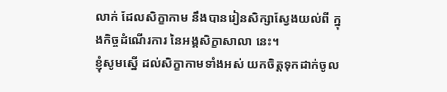លាក់ ដែលសិក្ខាកាម នឹងបានរៀនសិក្សាស្វែងយល់ពី ក្នុងកិច្ចដំណើរការ នៃអង្គសិក្ខាសាលា នេះ។
ខ្ញុំសូមស្នើ ដល់សិក្ខាកាមទាំងអស់ យកចិត្តទុកដាក់ចូល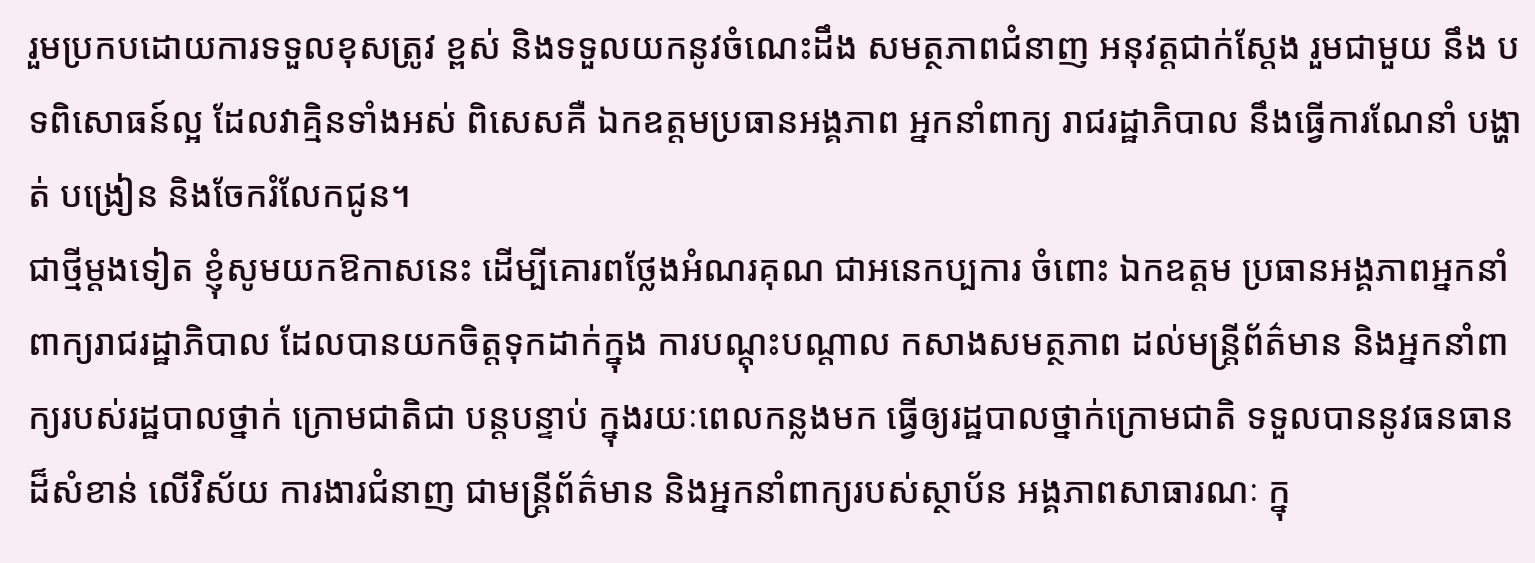រួមប្រកបដោយការទទួលខុសត្រូវ ខ្ពស់ និងទទួលយកនូវចំណេះដឹង សមត្ថភាពជំនាញ អនុវត្តជាក់ស្ដែង រួមជាមួយ នឹង បទពិសោធន៍ល្អ ដែលវាគ្មិនទាំងអស់ ពិសេសគឺ ឯកឧត្តមប្រធានអង្គភាព អ្នកនាំពាក្យ រាជរដ្ឋាភិបាល នឹងធ្វើការណែនាំ បង្ហាត់ បង្រៀន និងចែករំលែកជូន។
ជាថ្មីម្ដងទៀត ខ្ញុំសូមយកឱកាសនេះ ដើម្បីគោរពថ្លែងអំណរគុណ ជាអនេកប្បការ ចំពោះ ឯកឧត្តម ប្រធានអង្គភាពអ្នកនាំពាក្យរាជរដ្ឋាភិបាល ដែលបានយកចិត្តទុកដាក់ក្នុង ការបណ្តុះបណ្តាល កសាងសមត្ថភាព ដល់មន្ត្រីព័ត៌មាន និងអ្នកនាំពាក្យរបស់រដ្ឋបាលថ្នាក់ ក្រោមជាតិជា បន្តបន្ទាប់ ក្នុងរយៈពេលកន្លងមក ធ្វើឲ្យរដ្ឋបាលថ្នាក់ក្រោមជាតិ ទទួលបាននូវធនធានដ៏សំខាន់ លើវិស័យ ការងារជំនាញ ជាមន្ត្រីព័ត៌មាន និងអ្នកនាំពាក្យរបស់ស្ថាប័ន អង្គភាពសាធារណៈ ក្នុ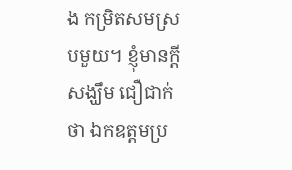ង កម្រិតសមស្របមួយ។ ខ្ញុំមានក្តីសង្ឃឹម ជឿជាក់ថា ឯកឧត្តមប្រ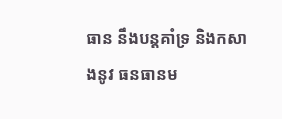ធាន នឹងបន្តគាំទ្រ និងកសាងនូវ ធនធានម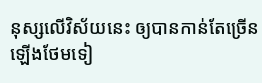នុស្សលើវិស័យនេះ ឲ្យបានកាន់តែច្រើនឡើងថែមទៀ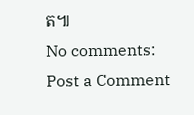ត៕
No comments:
Post a Comment